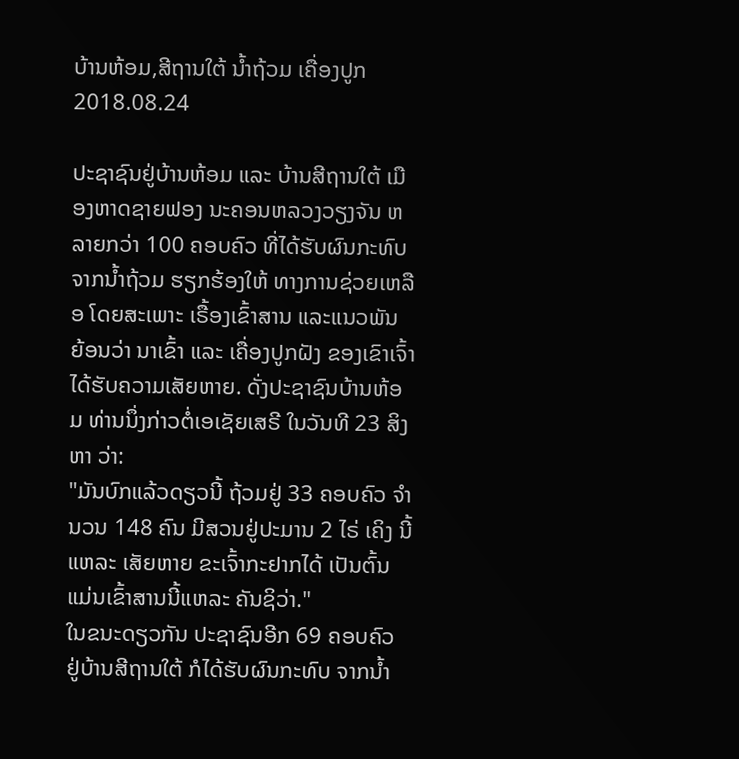ບ້ານຫ້ອມ,ສີຖານໃຕ້ ນໍ້າຖ້ວມ ເຄື່ອງປູກ
2018.08.24

ປະຊາຊົນຢູ່ບ້ານຫ້ອມ ແລະ ບ້ານສີຖານໃຕ້ ເມືອງຫາດຊາຍຟອງ ນະຄອນຫລວງວຽງຈັນ ຫລາຍກວ່າ 100 ຄອບຄົວ ທີ່ໄດ້ຮັບຜົນກະທົບ ຈາກນ້ຳຖ້ວມ ຮຽກຮ້ອງໃຫ້ ທາງການຊ່ວຍເຫລືອ ໂດຍສະເພາະ ເຣື້ອງເຂົ້າສານ ແລະແນວພັນ ຍ້ອນວ່າ ນາເຂົ້າ ແລະ ເຄື່ອງປູກຝັງ ຂອງເຂົາເຈົ້າໄດ້ຮັບຄວາມເສັຍຫາຍ. ດັ່ງປະຊາຊົນບ້ານຫ້ອມ ທ່ານນຶ່ງກ່າວຕໍ່ເອເຊັຍເສຣີ ໃນວັນທີ 23 ສິງຫາ ວ່າ:
"ມັນບົກແລ້ວດຽວນີ້ ຖ້ວມຢູ່ 33 ຄອບຄົວ ຈຳນວນ 148 ຄົນ ມີສວນຢູ່ປະມານ 2 ໄຣ່ ເຄິງ ນີ້ແຫລະ ເສັຍຫາຍ ຂະເຈົ້າກະຢາກໄດ້ ເປັນຕົ້ນແມ່ນເຂົ້າສານນີ້ແຫລະ ຄັນຊິວ່າ."
ໃນຂນະດຽວກັນ ປະຊາຊົນອີກ 69 ຄອບຄົວ ຢູ່ບ້ານສີຖານໃຕ້ ກໍໄດ້ຮັບຜົນກະທົບ ຈາກນ້ຳ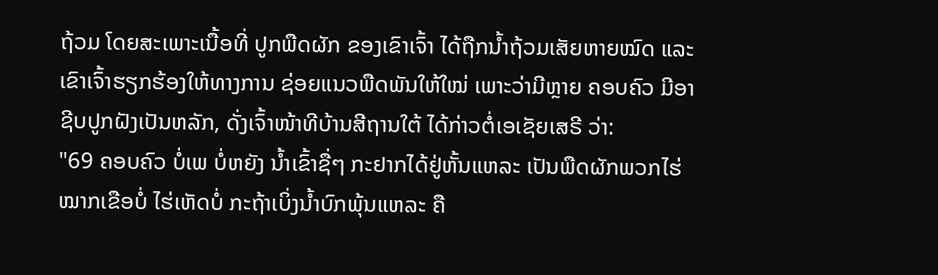ຖ້ວມ ໂດຍສະເພາະເນື້ອທີ່ ປູກພືດຜັກ ຂອງເຂົາເຈົ້າ ໄດ້ຖືກນ້ຳຖ້ວມເສັຍຫາຍໝົດ ແລະເຂົາເຈົ້າຮຽກຮ້ອງໃຫ້ທາງການ ຊ່ອຍແນວພືດພັນໃຫ້ໃໝ່ ເພາະວ່າມີຫຼາຍ ຄອບຄົວ ມີອາຊີບປູກຝັງເປັນຫລັກ, ດັ່ງເຈົ້າໜ້າທີບ້ານສີຖານໃຕ້ ໄດ້ກ່າວຕໍ່ເອເຊັຍເສຣີ ວ່າ:
"69 ຄອບຄົວ ບໍ່ເພ ບໍ່ຫຍັງ ນ້ຳເຂົ້າຊື່ໆ ກະຢາກໄດ້ຢູ່ຫັ້ນແຫລະ ເປັນພືດຜັກພວກໄຮ່ໝາກເຂືອບໍ່ ໄຮ່ເຫັດບໍ່ ກະຖ້າເບິ່ງນ້ຳບົກພຸ້ນແຫລະ ຄື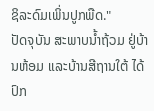ຊິລະດົມເພິ່ນປູກພືດ."
ປັດຈຸບັນ ສະພາບນ້ຳຖ້ວມ ຢູ່ບ້ານຫ້ອມ ແລະບ້ານສີຖານໃຕ້ ໄດ້ປົກ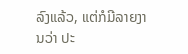ລົງແລ້ວ, ແຕ່ກໍມີລາຍງານວ່າ ປະ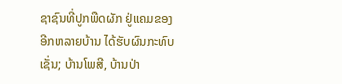ຊາຊົນທີ່ປູກພືດຜັກ ຢູ່ແຄມຂອງ ອີກຫລາຍບ້ານ ໄດ້ຮັບຜົນກະທົບ ເຊັ່ນ; ບ້ານໂພສີ, ບ້ານປ່າ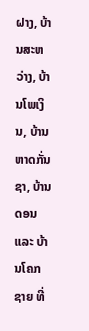ຝາງ, ບ້ານສະຫວ່າງ, ບ້ານໂພເງິນ, ບ້ານຫາດກັ່ນຊາ, ບ້ານດອນ ແລະ ບ້ານໂຄກຊາຍ ທີ່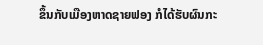ຂຶ້ນກັບເມືອງຫາດຊາຍຟອງ ກໍໄດ້ຮັບຜົນກະ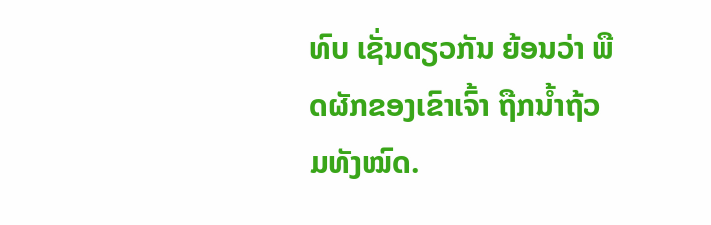ທົບ ເຊັ່ນດຽວກັນ ຍ້ອນວ່າ ພືດຜັກຂອງເຂົາເຈົ້າ ຖືກນ້ຳຖ້ວມທັງໝົດ.